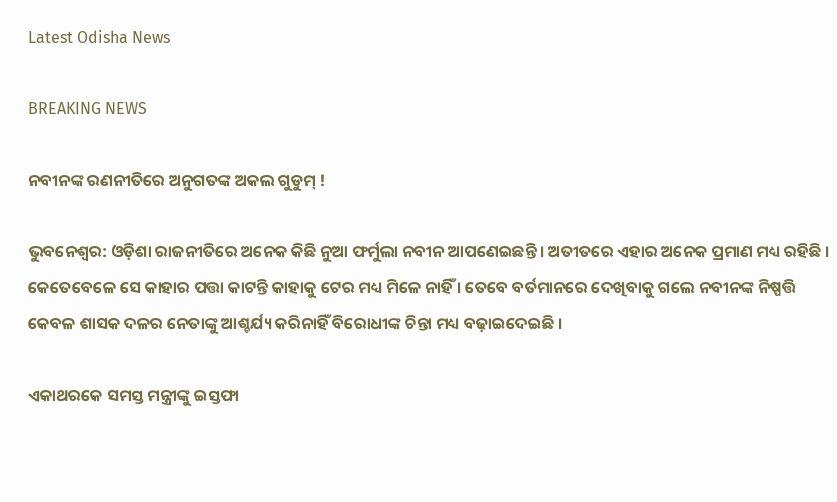Latest Odisha News

BREAKING NEWS

ନବୀନଙ୍କ ରଣନୀତିରେ ଅନୁଗତଙ୍କ ଅକଲ ଗୁଡୁମ୍ !

ଭୁବନେଶ୍ୱର: ଓଡ଼ିଶା ରାଜନୀତିରେ ଅନେକ କିଛି ନୁଆ ଫର୍ମୁଲା ନବୀନ ଆପଣେଇଛନ୍ତି । ଅତୀତରେ ଏହାର ଅନେକ ପ୍ରମାଣ ମଧ୍ୟ ରହିଛି । କେତେବେଳେ ସେ କାହାର ପତ୍ତା କାଟନ୍ତି କାହାକୁ ଟେର ମଧ୍ୟ ମିଳେ ନାହିଁ । ତେବେ ବର୍ତମାନରେ ଦେଖିବାକୁ ଗଲେ ନବୀନଙ୍କ ନିଷ୍ପତ୍ତି କେବଳ ଶାସକ ଦଳର ନେତାଙ୍କୁ ଆଶ୍ଚର୍ଯ୍ୟ କରିନାହିଁ ବିରୋଧୀଙ୍କ ଚିନ୍ତା ମଧ୍ୟ ବଢ଼ାଇଦେଇଛି ।

ଏକାଥରକେ ସମସ୍ତ ମନ୍ତ୍ରୀଙ୍କୁ ଇସ୍ତଫା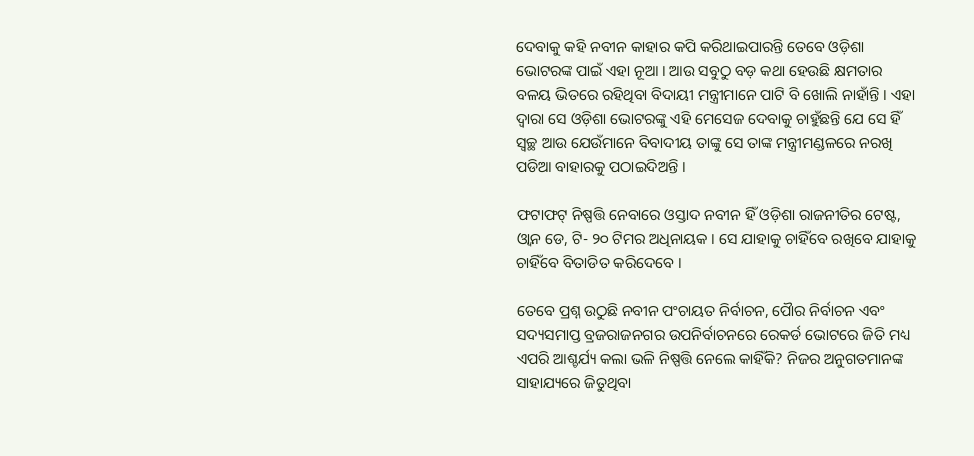ଦେବାକୁ କହି ନବୀନ କାହାର କପି କରିଥାଇପାରନ୍ତି ତେବେ ଓଡ଼ିଶା ଭୋଟରଙ୍କ ପାଇଁ ଏହା ନୂଆ । ଆଉ ସବୁଠୁ ବଡ଼ କଥା ହେଉଛି କ୍ଷମତାର ବଳୟ ଭିତରେ ରହିଥିବା ବିଦାୟୀ ମନ୍ତ୍ରୀମାନେ ପାଟି ବି ଖୋଲି ନାହାଁନ୍ତି । ଏହା ଦ୍ବାରା ସେ ଓଡ଼ିଶା ଭୋଟରଙ୍କୁ ଏହି ମେସେଜ ଦେବାକୁ ଚାହୁଁଛନ୍ତି ଯେ ସେ ହିଁ ସ୍ବଚ୍ଛ ଆଉ ଯେଉଁମାନେ ବିବାଦୀୟ ତାଙ୍କୁ ସେ ତାଙ୍କ ମନ୍ତ୍ରୀମଣ୍ଡଳରେ ନରଖି ପଡିଆ ବାହାରକୁ ପଠାଇଦିଅନ୍ତି ।

ଫଟାଫଟ୍ ନିଷ୍ପତ୍ତି ନେବାରେ ଓସ୍ତାଦ ନବୀନ ହିଁ ଓଡ଼ିଶା ରାଜନୀତିର ଟେଷ୍ଟ, ଓ୍ବାନ ଡେ, ଟି- ୨୦ ଟିମର ଅଧିନାୟକ । ସେ ଯାହାକୁ ଚାହିଁବେ ରଖିବେ ଯାହାକୁ ଚାହିଁବେ ବିତାଡିତ କରିଦେବେ ।

ତେବେ ପ୍ରଶ୍ନ ଉଠୁଛି ନବୀନ ପଂଚାୟତ ନିର୍ବାଚନ, ପୈାର ନିର୍ବାଚନ ଏବଂ ସଦ୍ୟସମାପ୍ତ ବ୍ରଜରାଜନଗର ଉପନିର୍ବାଚନରେ ରେକର୍ଡ ଭୋଟରେ ଜିତି ମଧ୍ୟ ଏପରି ଆଶ୍ଚର୍ଯ୍ୟ କଲା ଭଳି ନିଷ୍ପତ୍ତି ନେଲେ କାହିଁକି? ନିଜର ଅନୁଗତମାନଙ୍କ ସାହାଯ୍ୟରେ ଜିତୁଥିବା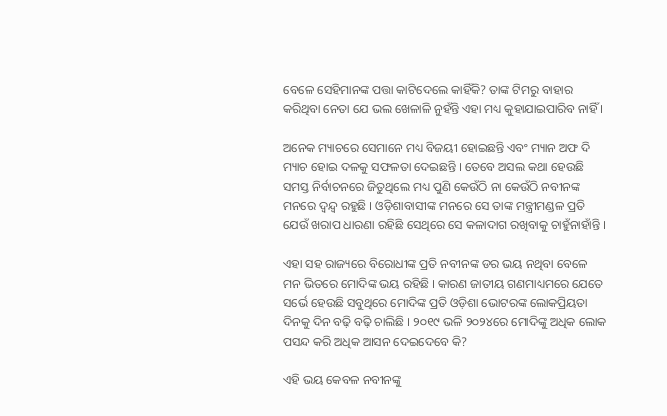ବେଳେ ସେହିମାନଙ୍କ ପତ୍ତା କାଟିଦେଲେ କାହିଁକି? ତାଙ୍କ ଟିମରୁ ବାହାର କରିଥିବା ନେତା ଯେ ଭଲ ଖେଳାଳି ନୁହଁନ୍ତି ଏହା ମଧ୍ୟ କୁହାଯାଇପାରିବ ନାହିଁ ।

ଅନେକ ମ୍ୟାଚରେ ସେମାନେ ମଧ୍ୟ ବିଜୟୀ ହୋଇଛନ୍ତି ଏବଂ ମ୍ୟାନ ଅଫ ଦି ମ୍ୟାଚ ହୋଇ ଦଳକୁ ସଫଳତା ଦେଇଛନ୍ତି । ତେବେ ଅସଲ କଥା ହେଉଛି ସମସ୍ତ ନିର୍ବାଚନରେ ଜିତୁଥିଲେ ମଧ୍ୟ ପୁଣି କେଉଁଠି ନା କେଉଁଠି ନବୀନଙ୍କ ମନରେ ଦ୍ବନ୍ଦ୍ବ ରହୁଛି । ଓଡ଼ିଶାବାସୀଙ୍କ ମନରେ ସେ ତାଙ୍କ ମନ୍ତ୍ରୀମଣ୍ଡଳ ପ୍ରତି ଯେଉଁ ଖରାପ ଧାରଣା ରହିଛି ସେଥିରେ ସେ କଳାଦାଗ ରଖିବାକୁ ଚାହୁଁନାହାଁନ୍ତି ।

ଏହା ସହ ରାଜ୍ୟରେ ବିରୋଧୀଙ୍କ ପ୍ରତି ନବୀନଙ୍କ ଡର ଭୟ ନଥିବା ବେଳେ ମନ ଭିତରେ ମୋଦିଙ୍କ ଭୟ ରହିଛି । କାରଣ ଜାତୀୟ ଗଣମାଧ୍ୟମରେ ଯେତେ ସର୍ଭେ ହେଉଛି ସବୁଥିରେ ମୋଦିଙ୍କ ପ୍ରତି ଓଡ଼ିଶା ଭୋଟରଙ୍କ ଲୋକପ୍ରିୟତା ଦିନକୁ ଦିନ ବଢ଼ି ବଢ଼ି ଚାଲିଛି । ୨୦୧୯ ଭଳି ୨୦୨୪ରେ ମୋଦିଙ୍କୁ ଅଧିକ ଲୋକ ପସନ୍ଦ କରି ଅଧିକ ଆସନ ଦେଇଦେବେ କି?

ଏହି ଭୟ କେବଳ ନବୀନଙ୍କୁ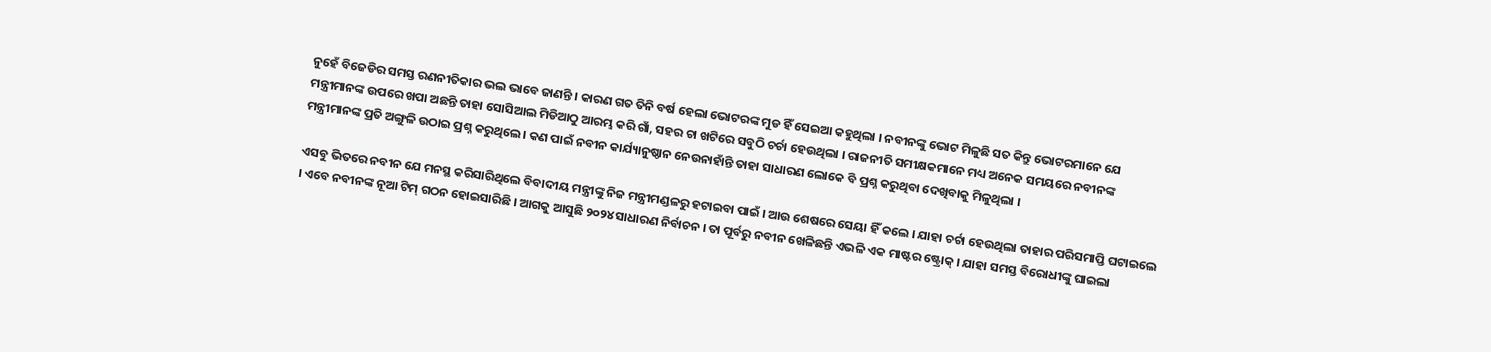ନୁହେଁ ବିଜେଡିର ସମସ୍ତ ରଣନୀତିକାର ଭଲ ଭାବେ ଜାଣନ୍ତି । କାରଣ ଗତ ତିନି ବର୍ଷ ହେଲା ଭୋଟରଙ୍କ ମୁଡ ହିଁ ସେଇଆ କହୁଥିଲା । ନବୀନଙ୍କୁ ଭୋଟ ମିଳୁଛି ସତ କିନ୍ତୁ ଭୋଟରମାନେ ଯେ ମନ୍ତ୍ରୀମାନଙ୍କ ଉପରେ ଖପା ଅଛନ୍ତି ତାହା ସୋସିଆଲ ମିଡିଆଠୁ ଆରମ୍ଭ କରି ଗାଁ, ସହର ଚା ଖଟିରେ ସବୁଠି ଚର୍ଚା ହେଉଥିଲା । ରାଜନୀତି ସମୀକ୍ଷକମାନେ ମଧ୍ୟ ଅନେକ ସମୟରେ ନବୀନଙ୍କ ମନ୍ତ୍ରୀମାନଙ୍କ ପ୍ରତି ଅଙ୍ଗୁଳି ଉଠାଇ ପ୍ରଶ୍ନ କରୁଥିଲେ । କଣ ପାଇଁ ନବୀନ କାର୍ଯ୍ୟାନୁଷ୍ଠାନ ନେଉନାହାଁନ୍ତି ତାହା ସାଧାରଣ ଲୋକେ ବି ପ୍ରଶ୍ନ କରୁଥିବା ଦେଖିବାକୁ ମିଳୁଥିଲା ।

ଏସବୁ ଭିତରେ ନବୀନ ଯେ ମନସ୍ଥ କରିସାରିଥିଲେ ବିବାଦୀୟ ମନ୍ତ୍ରୀଙ୍କୁ ନିଜ ମନ୍ତ୍ରୀମଣ୍ଡଳରୁ ହଟାଇବା ପାଇଁ । ଆଉ ଶେଷରେ ସେୟା ହିଁ କଲେ । ଯାହା ଚର୍ଚା ହେଉଥିଲା ତାହାର ପରିସମାପ୍ତି ଘଟାଇଲେ । ଏବେ ନବୀନଙ୍କ ନୂଆ ଟିମ୍‌ ଗଠନ ହୋଇସାରିଛି । ଆଗକୁ ଆସୁଛି ୨୦୨୪ ସାଧାରଣ ନିର୍ବାଚନ । ତା ପୂର୍ବରୁ ନବୀନ ଖେଳିଛନ୍ତି ଏଭଳି ଏକ ମାଷ୍ଟର ଷ୍ଟ୍ରୋକ୍ । ଯାହା ସମସ୍ତ ବିରୋଧୀଙ୍କୁ ଘାଇଲା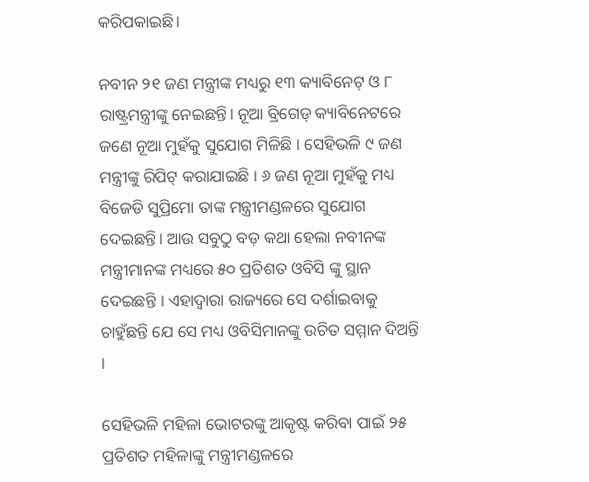କରିପକାଇଛି।

ନବୀନ ୨୧ ଜଣ ମନ୍ତ୍ରୀଙ୍କ ମଧ୍ୟରୁ ୧୩ କ୍ୟାବିନେଟ୍ ଓ ୮ ରାଷ୍ଟ୍ରମନ୍ତ୍ରୀଙ୍କୁ ନେଇଛନ୍ତି। ନୂଆ ବ୍ରିଗେଡ୍‌ କ୍ୟାବିନେଟରେ ଜଣେ ନୂଆ ମୁହଁକୁ ସୁଯୋଗ ମିଳିଛି । ସେହିଭଳି ୯ ଜଣ ମନ୍ତ୍ରୀଙ୍କୁ ରିପିଟ୍ କରାଯାଇଛି । ୬ ଜଣ ନୂଆ ମୁହଁକୁ ମଧ୍ୟ ବିଜେଡି ସୁପ୍ରିମୋ ତାଙ୍କ ମନ୍ତ୍ରୀମଣ୍ଡଳରେ ସୁଯୋଗ ଦେଇଛନ୍ତି। ଆଉ ସବୁଠୁ ବଡ଼ କଥା ହେଲା ନବୀନଙ୍କ ମନ୍ତ୍ରୀମାନଙ୍କ ମଧ୍ୟରେ ୫୦ ପ୍ରତିଶତ ଓବିସି ଙ୍କୁ ସ୍ଥାନ ଦେଇଛନ୍ତି । ଏହାଦ୍ବାରା ରାଜ୍ୟରେ ସେ ଦର୍ଶାଇବାକୁ ଚାହୁଁଛନ୍ତି ଯେ ସେ ମଧ୍ୟ ଓବିସିମାନଙ୍କୁ ଉଚିତ ସମ୍ମାନ ଦିଅନ୍ତି ।

ସେହିଭଳି ମହିଳା ଭୋଟରଙ୍କୁ ଆକୃଷ୍ଟ କରିବା ପାଇଁ ୨୫ ପ୍ରତିଶତ ମହିଳାଙ୍କୁ ମନ୍ତ୍ରୀମଣ୍ଡଳରେ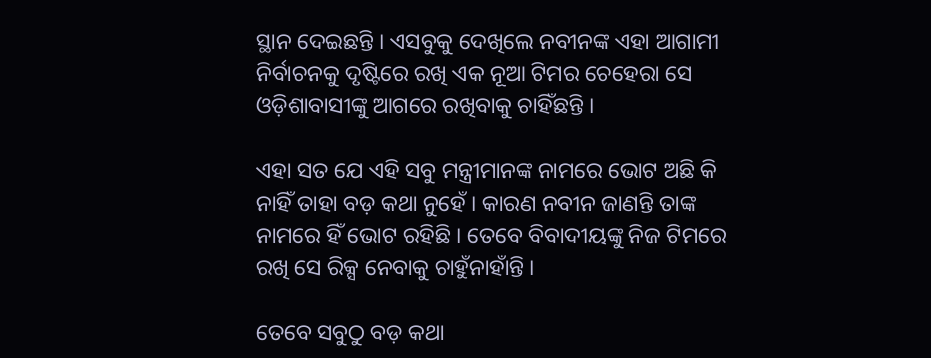ସ୍ଥାନ ଦେଇଛନ୍ତି । ଏସବୁକୁ ଦେଖିଲେ ନବୀନଙ୍କ ଏହା ଆଗାମୀ ନିର୍ବାଚନକୁ ଦୃଷ୍ଟିରେ ରଖି ଏକ ନୂଆ ଟିମର ଚେହେରା ସେ ଓଡ଼ିଶାବାସୀଙ୍କୁ ଆଗରେ ରଖିବାକୁ ଚାହିଁଛନ୍ତି ।

ଏହା ସତ ଯେ ଏହି ସବୁ ମନ୍ତ୍ରୀମାନଙ୍କ ନାମରେ ଭୋଟ ଅଛି କି ନାହିଁ ତାହା ବଡ଼ କଥା ନୁହେଁ । କାରଣ ନବୀନ ଜାଣନ୍ତି ତାଙ୍କ ନାମରେ ହିଁ ଭୋଟ ରହିଛି । ତେବେ ବିବାଦୀୟଙ୍କୁ ନିଜ ଟିମରେ ରଖି ସେ ରିକ୍ସ ନେବାକୁ ଚାହୁଁନାହାଁନ୍ତି ।

ତେବେ ସବୁଠୁ ବଡ଼ କଥା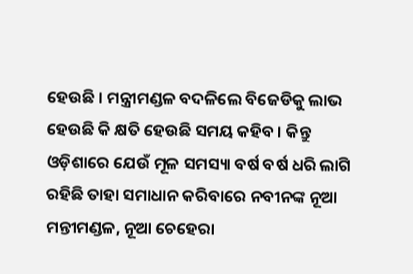ହେଉଛି । ମନ୍ତ୍ରୀମଣ୍ଡଳ ବଦଳିଲେ ବିଜେଡିକୁ ଲାଭ ହେଉଛି କି କ୍ଷତି ହେଉଛି ସମୟ କହିବ । କିନ୍ତୁ ଓଡ଼ିଶାରେ ଯେଉଁ ମୂଳ ସମସ୍ୟା ବର୍ଷ ବର୍ଷ ଧରି ଲାଗି ରହିଛି ତାହା ସମାଧାନ କରିବାରେ ନବୀନଙ୍କ ନୂଆ ମନ୍ତୀମଣ୍ଡଳ, ନୂଆ ଚେହେରା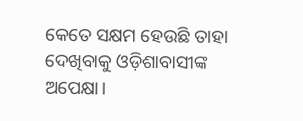କେତେ ସକ୍ଷମ ହେଉଛି ତାହା ଦେଖିବାକୁ ଓଡ଼ିଶାବାସୀଙ୍କ ଅପେକ୍ଷା।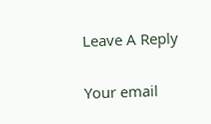Leave A Reply

Your email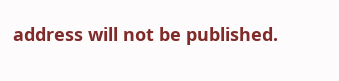address will not be published.